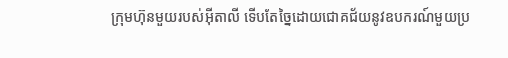ក្រុមហ៊ុនមួយរបស់អ៊ីតាលី ទើបតែច្នៃដោយជោគជ័យនូវឧបករណ៍មួយប្រ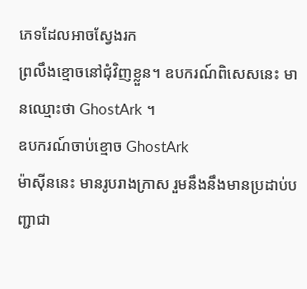ភេទដែលអាចស្វែងរក
ព្រលឹងខ្មោចនៅជុំវិញខ្លួន។ ឧបករណ៍ពិសេសនេះ មានឈ្មោះថា GhostArk ។
ឧបករណ៍ចាប់ខ្មោច GhostArk
ម៉ាស៊ីននេះ មានរូបរាងក្រាស រួមនឹងនឹងមានប្រដាប់បញ្ជាជា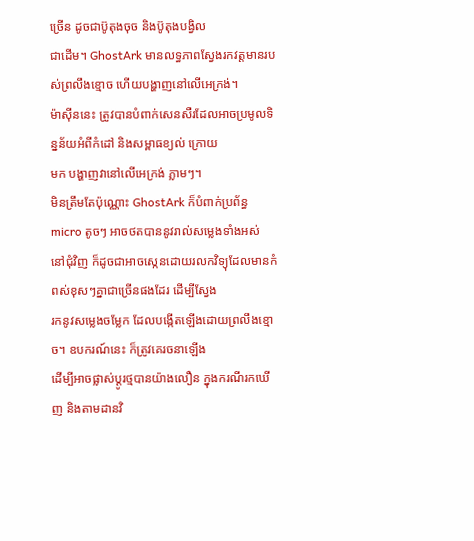ច្រើន ដូចជាប៊ូតុងចុច និងប៊ូតុងបង្វិល
ជាដើម។ GhostArk មានលទ្ធភាពស្វែងរកវត្តមានរបស់ព្រលឹងខ្មោច ហើយបង្ហាញនៅលើអេក្រង់។
ម៉ាស៊ីននេះ ត្រូវបានបំពាក់សេនសឺរដែលអាចប្រមូលទិន្នន័យអំពីកំដៅ និងសម្ពាធខ្យល់ ក្រោយ
មក បង្ហាញវានៅលើអេក្រង់ ភ្លាមៗ។
មិនត្រឹមតែប៉ុណ្ណោះ GhostArk ក៏បំពាក់ប្រព័ន្ធ micro តូចៗ អាចថតបាននូវរាល់សម្លេងទាំងអស់
នៅជុំវិញ ក៏ដូចជាអាចស្កេនដោយរលកវិទ្យុដែលមានកំពស់ខុសៗគ្នាជាច្រើនផងដែរ ដើម្បីស្វែង
រកនូវសម្លេងចម្លែក ដែលបង្កើតឡើងដោយព្រលឹងខ្មោច។ ឧបករណ៍នេះ ក៏ត្រូវគេរចនាឡើង
ដើម្បីអាចផ្លាស់ប្ដូរថ្មបានយ៉ាងលឿន ក្នុងករណីរកឃើញ និងតាមដានវិ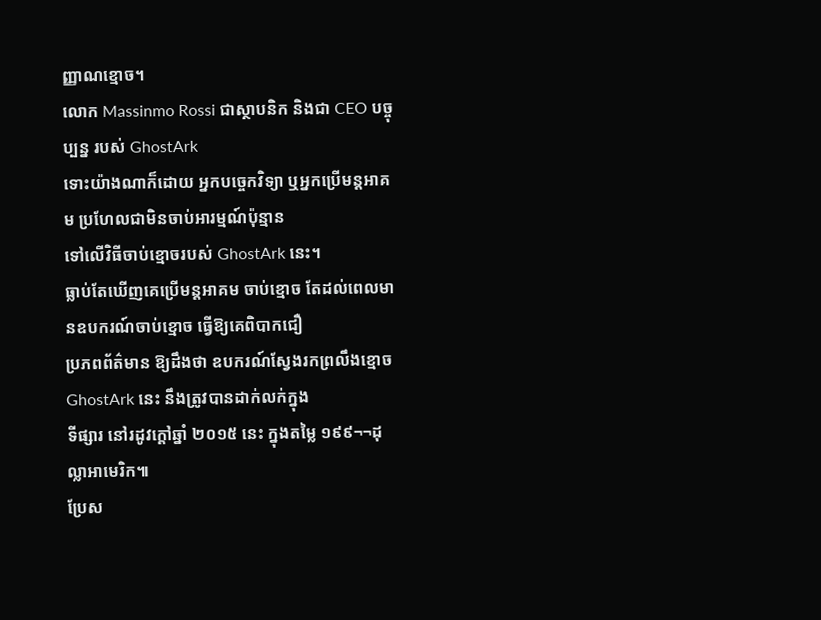ញ្ញាណខ្មោច។
លោក Massinmo Rossi ជាស្ថាបនិក និងជា CEO បច្ចុប្បន្ន របស់ GhostArk
ទោះយ៉ាងណាក៏ដោយ អ្នកបច្ចេកវិទ្យា ឬអ្នកប្រើមន្តអាគម ប្រហែលជាមិនចាប់អារម្មណ៍ប៉ុន្មាន
ទៅលើវិធីចាប់ខ្មោចរបស់ GhostArk នេះ។
ធ្លាប់តែឃើញគេប្រើមន្តអាគម ចាប់ខ្មោច តែដល់ពេលមានឧបករណ៍ចាប់ខ្មោច ធ្វើឱ្យគេពិបាកជឿ
ប្រភពព័ត៌មាន ឱ្យដឹងថា ឧបករណ៍ស្វែងរកព្រលឹងខ្មោច GhostArk នេះ នឹងត្រូវបានដាក់លក់ក្នុង
ទីផ្សារ នៅរដូវក្ដៅឆ្នាំ ២០១៥ នេះ ក្នុងតម្លៃ ១៩៩¬¬ដុល្លាអាមេរិក៕
ប្រែស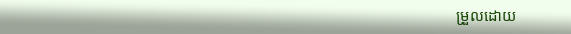ម្រួលដោយ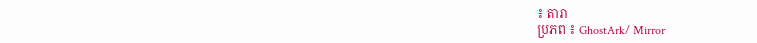៖ តារា
ប្រភព ៖ GhostArk/ Mirror